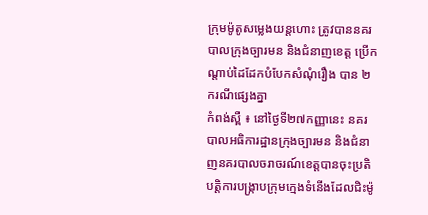ក្រុមម៉ូតូសម្លេងយន្ដហោះ ត្រូវបាននគរបាលក្រុងច្បារមន និងជំនាញខេត្ដ ប្រើកណ្ដាប់ដៃដែកបំបែកសំណុំរឿង បាន ២ ករណីផ្សេងគ្នា
កំពង់ស្ពឺ ៖ នៅថ្ងៃទី២៧កញ្ញានេះ នគរបាលអធិការដ្ឋានក្រុងច្បារមន និងជំនាញនគរបាលចរាចរណ៍ខេត្តបានចុះប្រតិបត្ដិការបង្រ្កាបក្រុមក្មេងទំនើងដែលជិះម៉ូ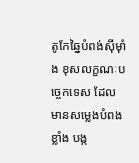តូកែឆ្នៃបំពង់ស៊ីម៉ាំង ខុសលក្ខណៈបច្ចេកទេស ដែលមានសម្លេងបំពងខ្លាំង បង្ក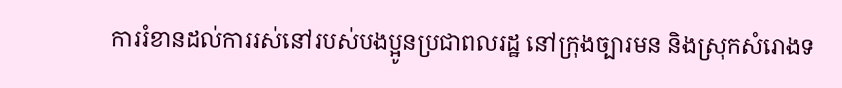ការរំខានដល់ការរស់នៅរបស់បងប្អូនប្រជាពលរដ្ឋ នៅក្រុងច្បារមន និងស្រុកសំរោងទ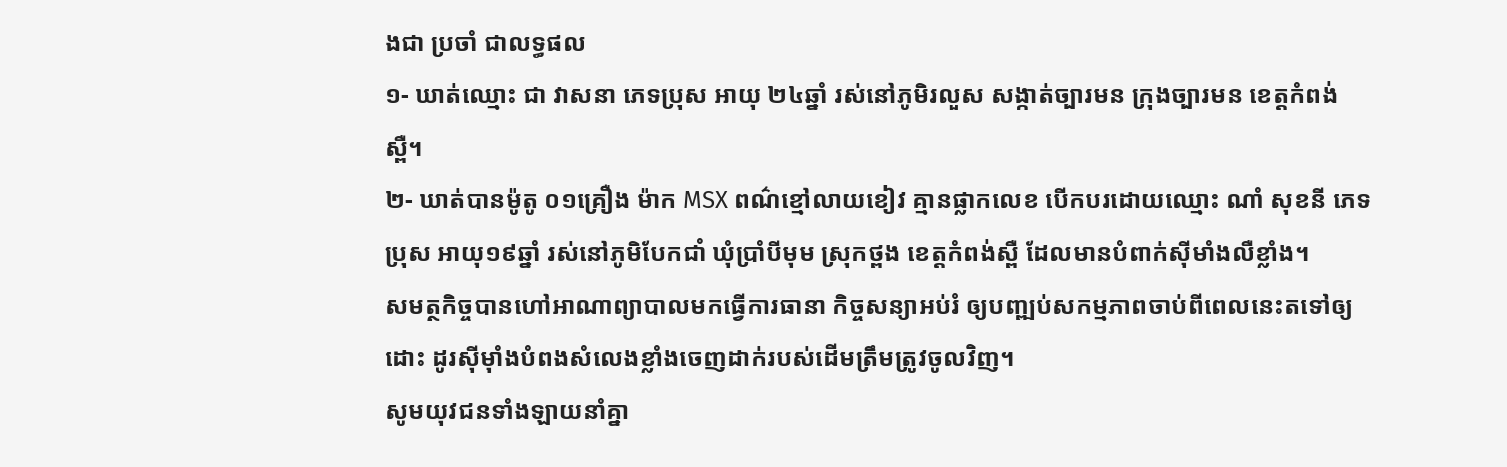ងជា ប្រចាំ ជាលទ្ធផល
១- ឃាត់ឈ្មោះ ជា វាសនា ភេទប្រុស អាយុ ២៤ឆ្នាំ រស់នៅភូមិរលួស សង្កាត់ច្បារមន ក្រុងច្បារមន ខេត្តកំពង់ស្ពឺ។
២- ឃាត់បានម៉ូតូ ០១គ្រឿង ម៉ាក MSX ពណ៌ខ្មៅលាយខៀវ គ្មានផ្លាកលេខ បើកបរដោយឈ្មោះ ណាំ សុខនី ភេទប្រុស អាយុ១៩ឆ្នាំ រស់នៅភូមិបែកជាំ ឃុំប្រាំបីមុម ស្រុកថ្ពង ខេត្តកំពង់ស្ពឺ ដែលមានបំពាក់ស៊ីមាំងលឺខ្លាំង។
សមត្ថកិច្ចបានហៅអាណាព្យាបាលមកធ្វើការធានា កិច្ចសន្យាអប់រំ ឲ្យបញ្ឍប់សកម្មភាពចាប់ពីពេលនេះតទៅឲ្យដោះ ដូរស៊ីម៉ាំងបំពងសំលេងខ្លាំងចេញដាក់របស់ដើមត្រឹមត្រូវចូលវិញ។
សូមយុវជនទាំងឡាយនាំគ្នា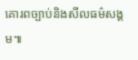គោរពច្បាប់និងសីលធម៌សង្គម៕